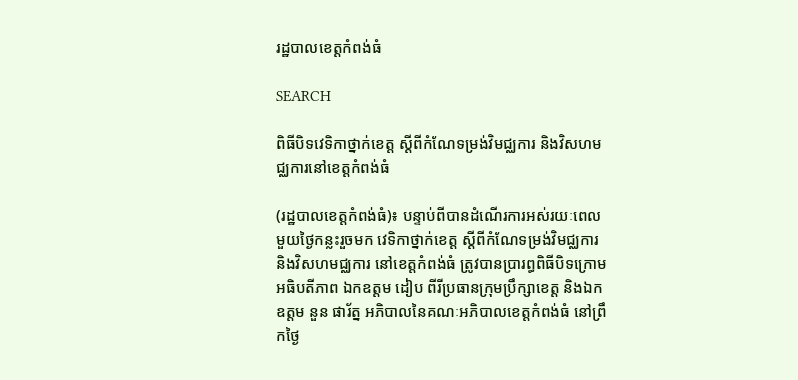រដ្ឋបាលខេត្តកំពង់ធំ

SEARCH

ពិធីបិទវេទិកាថ្នាក់ខេត្ត ស្ដីពីកំណែទម្រង់វិមជ្ឈការ និងវិសហមជ្ឈការនៅខេត្តកំពង់ធំ

(រដ្ឋបាលខេត្តកំពង់ធំ)៖ បន្ទាប់ពីបានដំណើរការអស់រយៈពេលមួយថ្ងៃកន្លះរួចមក វេទិកាថ្នាក់ខេត្ត ស្ដីពីកំណែទម្រង់វិមជ្ឈការ និងវិសហមជ្ឈការ នៅខេត្តកំពង់ធំ ត្រូវបានប្រារព្ធពិធីបិទក្រោមអធិបតីភាព ឯកឧត្តម ដៀប ពីរីប្រធានក្រុមប្រឹក្សាខេត្ត និងឯកឧត្តម នួន ផារ័ត្ន អភិបាលនៃគណៈអភិបាលខេត្តកំពង់ធំ នៅព្រឹកថ្ងៃ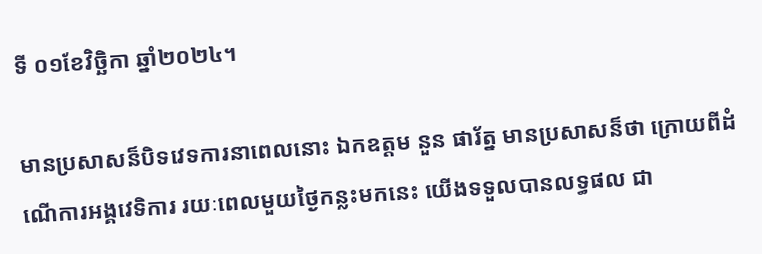ទី ០១ខែវិច្ឆិកា ឆ្នាំ២០២៤។

មានប្រសាសន៏បិទវេទការនាពេលនោះ ឯកឧត្តម នួន ផារ័ត្ន មានប្រសាសន៏ថា ក្រោយពីដំណើការអង្គវេទិការ រយៈពេលមួយថ្ងៃកន្លះមកនេះ យើងទទួលបានលទ្ធផល ជា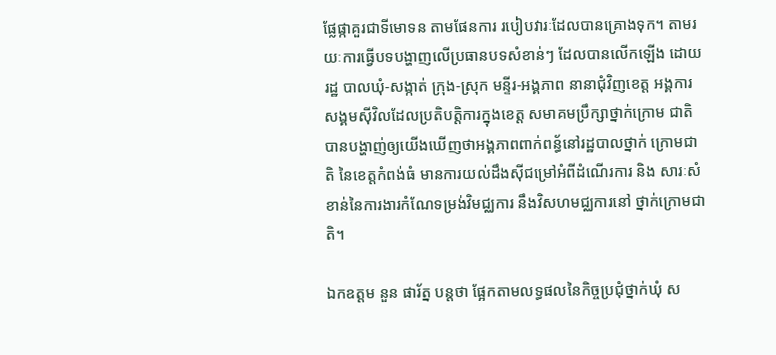ផ្លែផ្កាគួរជាទីមោទន តាមផែនការ របៀបវារៈដែលបានគ្រោងទុក។ តាមរយៈការធ្វើបទបង្ហាញលើប្រធានបទសំខាន់ៗ ដែលបានលើកឡើង ដោយរដ្ឋ បាលឃុំ-សង្កាត់ ក្រុង-ស្រុក មន្ទីរ-អង្គភាព នានាជុំវិញខេត្ត អង្គការសង្គមស៊ីវិលដែលប្រតិបត្តិការក្នុងខេត្ត សមាគមប្រឹក្សាថ្នាក់ក្រោម ជាតិ បានបង្ហាញ់ឲ្យយើងឃើញថាអង្គភាពពាក់ពន្ធ័នៅរដ្ឋបាលថ្នាក់ ក្រោមជាតិ នៃខេត្តកំពង់ធំ មានការយល់ដឹងស៊ីជម្រៅអំពីដំណើរការ និង សារៈសំខាន់នៃការងារកំណែទម្រង់វិមជ្ឈការ នឹងវិសហមជ្ឈការនៅ ថ្នាក់ក្រោមជាតិ។

ឯកឧត្តម នួន ផារ័ត្ន បន្តថា ផ្អែកតាមលទ្ធផលនៃកិច្ចប្រជុំថ្នាក់ឃុំ ស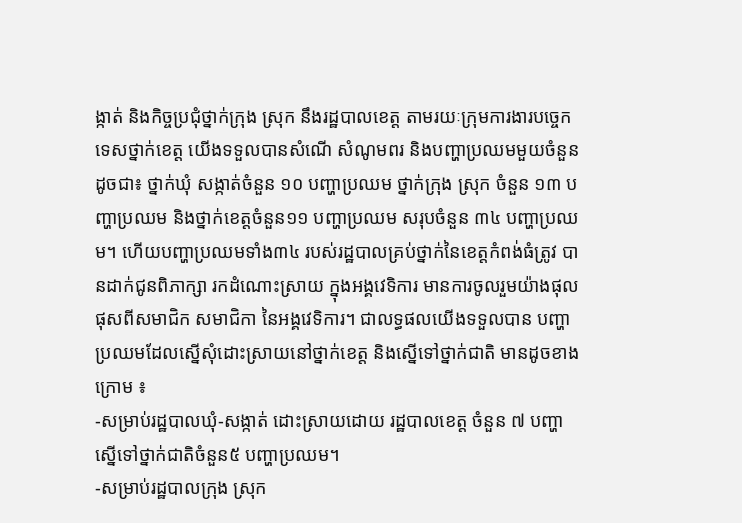ង្កាត់ និងកិច្ចប្រជុំថ្នាក់ក្រុង ស្រុក នឹងរដ្ឋបាលខេត្ត តាមរយៈក្រុមការងារបច្ចេកទេសថ្នាក់ខេត្ត យើងទទួលបានសំណើ សំណូមពរ និងបញ្ហាប្រឈមមួយចំនួនដូចជា៖ ថ្នាក់ឃុំ សង្កាត់ចំនួន ១០ បញ្ហាប្រឈម ថ្នាក់ក្រុង ស្រុក ចំនួន ១៣ បញ្ហាប្រឈម និងថ្នាក់ខេត្តចំនួន១១ បញ្ហាប្រឈម សរុបចំនួន ៣៤ បញ្ហាប្រឈម។ ហើយបញ្ហាប្រឈមទាំង៣៤ របស់រដ្ឋបាលគ្រប់ថ្នាក់នៃខេត្តកំពង់ធំត្រូវ បានដាក់ជូនពិភាក្សា រកដំណោះស្រាយ ក្នុងអង្គវេទិការ មានការចូលរួមយ៉ាងផុលផុសពីសមាជិក សមាជិកា នៃអង្គវេទិការ។ ជាលទ្ធផលយើងទទួលបាន បញ្ហាប្រឈមដែលស្នើសុំដោះស្រាយនៅថ្នាក់ខេត្ត និងស្នើទៅថ្នាក់ជាតិ មានដូចខាងក្រោម ៖
-សម្រាប់រដ្ឋបាលឃុំ-សង្កាត់ ដោះស្រាយដោយ រដ្ឋបាលខេត្ត ចំនួន ៧ បញ្ហា ស្នើទៅថ្នាក់ជាតិចំនួន៥ បញ្ហាប្រឈម។
-សម្រាប់រដ្ឋបាលក្រុង ស្រុក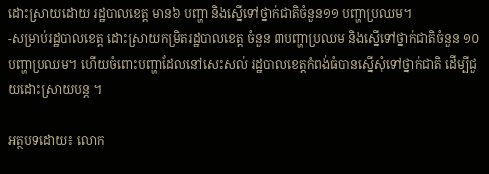ដោះស្រាយដោយ រដ្ឋបាលខេត្ត មាន៦ បញ្ហា និងស្នើទៅថ្នាក់ជាតិចំនួន១១ បញ្ហាប្រឈម។
-សម្រាប់រដ្ឋបាលខេត្ត ដោះស្រាយកម្រិតរដ្ឋបាលខេត្ត ចំនួន ៣បញ្ហាប្រឈម និងស្នើទៅថ្នាក់ជាតិចំនួន ១០បញ្ហាប្រឈម។ ហើយចំពោះបញ្ហាដែលនៅសេះសល់ រដ្ឋបាលខេត្តកំពង់ធំបានស្នើសុំទៅថ្នាក់ជាតិ ដើម្បីជួយដោះស្រាយបន្ត ។

អត្ថបទដោយ៖ លោក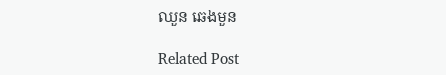ឈួន ឆេងមួន

Related Post